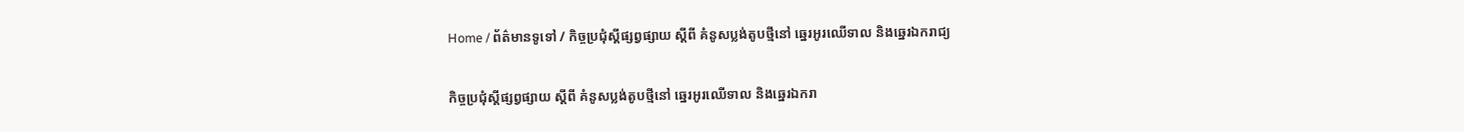Home / ព័ត៌មានទូទៅ / កិច្ចប្រជុំស្តីផ្សព្វផ្សាយ ស្តីពី គំនូសប្លង់តូបថ្មីនៅ ឆ្នេរអូរឈើទាល និងឆ្នេរឯករាជ្យ

កិច្ចប្រជុំស្តីផ្សព្វផ្សាយ ស្តីពី គំនូសប្លង់តូបថ្មីនៅ ឆ្នេរអូរឈើទាល និងឆ្នេរឯករា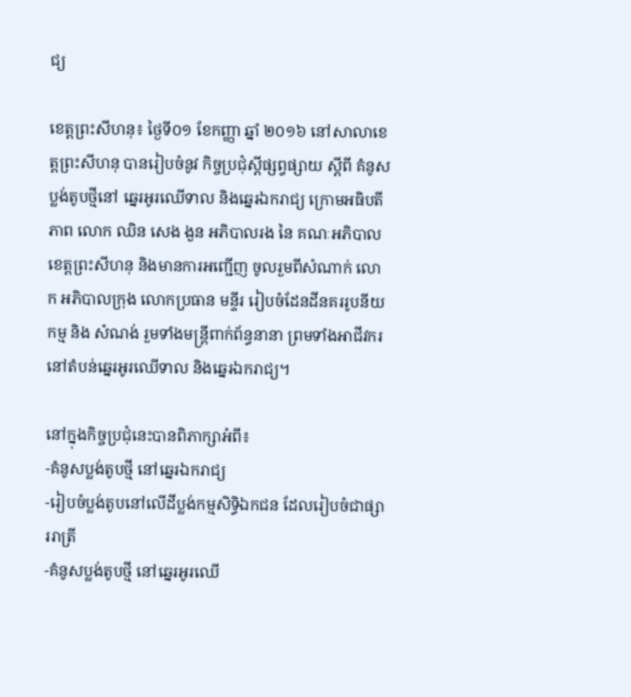ជ្យ

ខេត្តព្រះសីហនុ៖ ថ្ងៃទី០១ ខែកញ្ញា ឆ្នាំ ២០១៦ នៅសាលាខេត្តព្រះសីហនុ បានរៀបចំនូវ កិច្ចប្រជុំស្តីផ្សព្វផ្សាយ ស្តីពី គំនូសប្លង់តូបថ្មីនៅ ឆ្នេរអូរឈើទាល និងឆ្នេរឯករាជ្យ ក្រោមអធិបតីភាព លោក ឈិន សេង ងួន អភិបាលរង នៃ គណៈអភិបាល ខេត្តព្រះសីហនុ និងមានការអញ្ជើញ ចូលរួមពីសំណាក់ លោក អភិបាលក្រុង លោកប្រធាន មន្ទីរ រៀបចំដែនដីនគររូបនីយកម្ម និង សំណង់ រួមទាំងមន្រ្តីពាក់ព័ន្ធនានា ព្រមទាំងអាជីវករ នៅតំបន់ឆ្នេរអូរឈើទាល និងឆ្នេរឯករាជ្យ។

នៅក្នុងកិច្ចប្រជុំនេះបានពិភាក្សាអំពី៖
-គំនូសប្លង់តូបថ្មី នៅឆ្នេរឯករាជ្យ
-រៀបចំប្លង់តូបនៅលើដីប្លង់កម្មសិទ្ធិឯកជន ដែលរៀបចំជាផ្សាររាត្រី
-គំនូសប្លង់តូបថ្មី នៅឆ្នេរអូរឈើ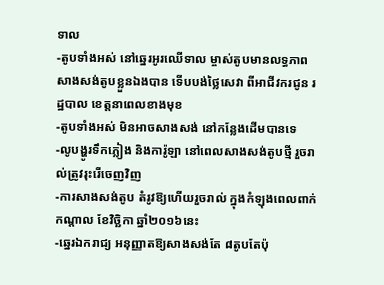ទាល
-តូបទាំងអស់ នៅឆ្នេរអូរឈើទាល ម្ចាស់តូបមានលទ្ធភាព សាងសង់តូបខ្លួនឯងបាន ទើបបង់ថ្លៃសេវា ពីអាជីវករជូន រដ្ឋបាល ខេត្តនាពេលខាងមុខ
-តូបទាំងអស់ មិនអាចសាងសង់ នៅកន្លែងដើមបានទេ
-លូបង្ហូរទឹកភ្លៀង និងការ៉ូឡា នៅពេលសាងសង់តូបថ្មី រួចរាល់ត្រូវរុះរើចេញវិញ
-ការសាងសង់តូប តំរូវឱ្យហើយរួចរាល់ ក្នុងកំឡុងពេលពាក់កណ្តាល ខែវិច្ឆិកា ឆ្នាំ២០១៦នេះ
-ឆ្នេរឯករាជ្យ អនុញ្ញាតឱ្យសាងសង់តែ ៨តូបតែប៉ុ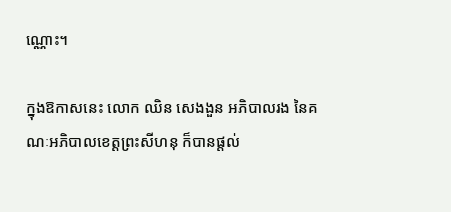ណ្ណោះ។

ក្នុងឱកាសនេះ លោក ឈិន សេងងួន អភិបាលរង នៃគណៈអភិបាលខេត្តព្រះសីហនុ ក៏បានផ្តល់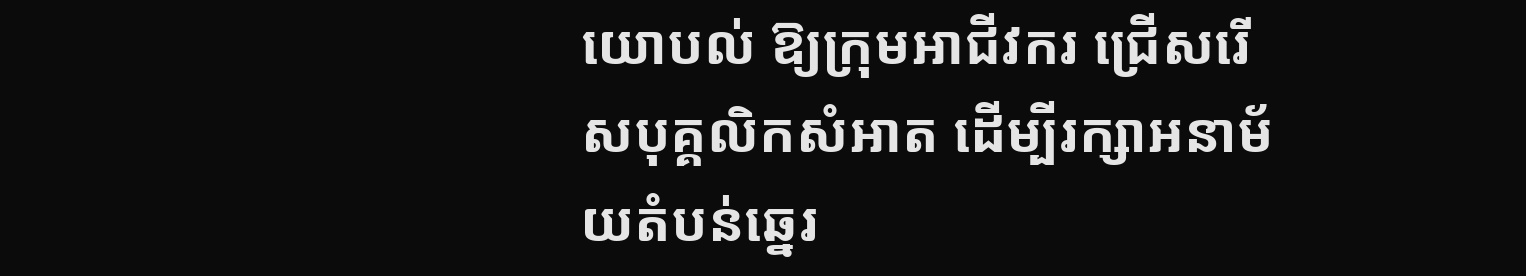យោបល់ ឱ្យក្រុមអាជីវករ ជ្រើសរើសបុគ្គលិកសំអាត ដើម្បីរក្សាអនាម័យតំបន់ឆ្នេរ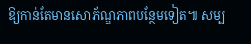ឱ្យកាន់តែមានសោភ័ណ្ឌភាពបន្ថែមទៀត៕ សម្ប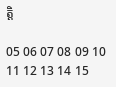ត្តិ

05 06 07 08 09 10 11 12 13 14 15